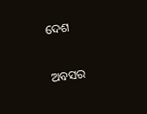ଦେଶ

ଅବସର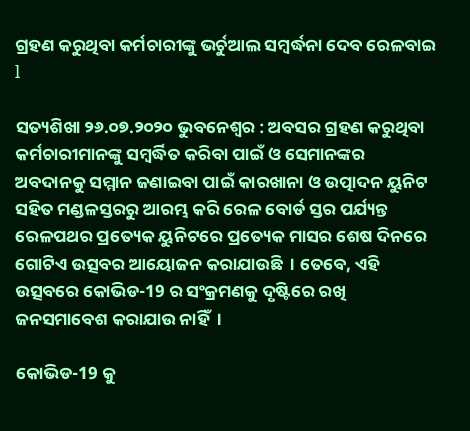ଗ୍ରହଣ କରୁଥିବା କର୍ମଚାରୀଙ୍କୁ ଭର୍ଚୁଆଲ ସମ୍ବର୍ଦ୍ଧନା ଦେବ ରେଳବାଇ l

ସତ୍ୟଶିଖା ୨୬.୦୭.୨୦୨୦ ଭୁବନେଶ୍ୱର : ଅବସର ଗ୍ରହଣ କରୁଥିବା କର୍ମଚାରୀମାନଙ୍କୁ ସମ୍ବର୍ଦ୍ଧିତ କରିବା ପାଇଁ ଓ ସେମାନଙ୍କର ଅବଦାନକୁ ସମ୍ମାନ ଜଣାଇବା ପାଇଁ କାରଖାନା ଓ ଉତ୍ପାଦନ ୟୁନିଟ ସହିତ ମଣ୍ଡଳସ୍ତରରୁ ଆରମ୍ଭ କରି ରେଳ ବୋର୍ଡ ସ୍ତର ପର୍ଯ୍ୟନ୍ତ ରେଳପଥର ପ୍ରତ୍ୟେକ ୟୁନିଟରେ ପ୍ରତ୍ୟେକ ମାସର ଶେଷ ଦିନରେ ଗୋଟିଏ ଉତ୍ସବର ଆୟୋଜନ କରାଯାଉଛି  । ତେବେ, ଏହି ଉତ୍ସବରେ କୋଭିଡ-19 ର ସଂକ୍ରମଣକୁ ଦୃଷ୍ଟିରେ ରଖି ଜନସମାବେଶ କରାଯାଉ ନାହିଁ  ।

କୋଭିଡ-19 କୁ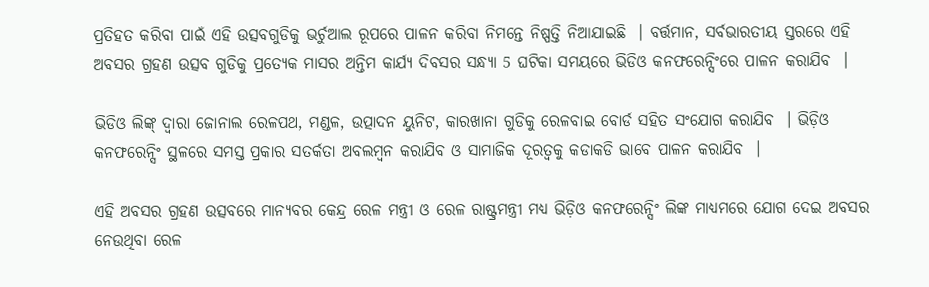ପ୍ରତିହତ କରିବା ପାଇଁ ଏହି ଉତ୍ସବଗୁଡିକୁ ଭର୍ଚୁଆଲ ରୂପରେ ପାଳନ କରିବା ନିମନ୍ତେ ନିଷ୍ପତ୍ତି ନିଆଯାଇଛି  । ବର୍ତ୍ତମାନ, ସର୍ବଭାରତୀୟ ସ୍ତରରେ ଏହି ଅବସର ଗ୍ରହଣ ଉତ୍ସବ ଗୁଡିକୁ ପ୍ରତ୍ୟେକ ମାସର ଅନ୍ତିମ କାର୍ଯ୍ୟ ଦିବସର ସନ୍ଧ୍ୟା 5 ଘଟିକା ସମୟରେ ଭିଡିଓ କନଫରେନ୍ସିଂରେ ପାଳନ କରାଯିବ  ।

ଭିଡିଓ ଲିଙ୍କ୍ ଦ୍ଵାରା ଜୋନାଲ ରେଳପଥ, ମଣ୍ଡଳ, ଉତ୍ପାଦନ ୟୁନିଟ, କାରଖାନା ଗୁଡିକୁ ରେଳବାଇ ବୋର୍ଡ ସହିତ ସଂଯୋଗ କରାଯିବ  । ଭିଡ଼ିଓ କନଫରେନ୍ସିଂ ସ୍ଥଳରେ ସମସ୍ତ ପ୍ରକାର ସତର୍କତା ଅବଲମ୍ବନ କରାଯିବ ଓ ସାମାଜିକ ଦୂରତ୍ୱକୁ କଡାକଡି ଭାବେ ପାଳନ କରାଯିବ  ।

ଏହି ଅବସର ଗ୍ରହଣ ଉତ୍ସବରେ ମାନ୍ୟବର କେନ୍ଦ୍ର ରେଳ ମନ୍ତ୍ରୀ ଓ ରେଳ ରାଷ୍ଟ୍ରମନ୍ତ୍ରୀ ମଧ୍ୟ ଭିଡ଼ିଓ କନଫରେନ୍ସିଂ ଲିଙ୍କ ମାଧ୍ୟମରେ ଯୋଗ ଦେଇ ଅବସର ନେଉଥିବା ରେଳ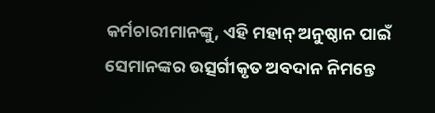କର୍ମଚାରୀମାନଙ୍କୁ, ଏହି ମହାନ୍ ଅନୁଷ୍ଠାନ ପାଇଁ ସେମାନଙ୍କର ଉତ୍ସର୍ଗୀକୃତ ଅବଦାନ ନିମନ୍ତେ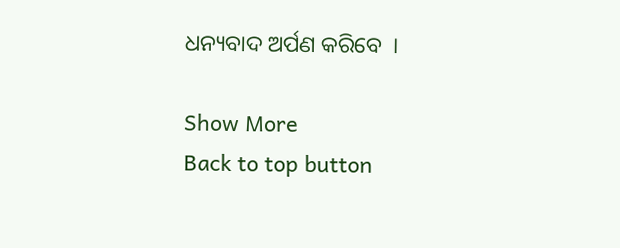ଧନ୍ୟବାଦ ଅର୍ପଣ କରିବେ  ।

Show More
Back to top button